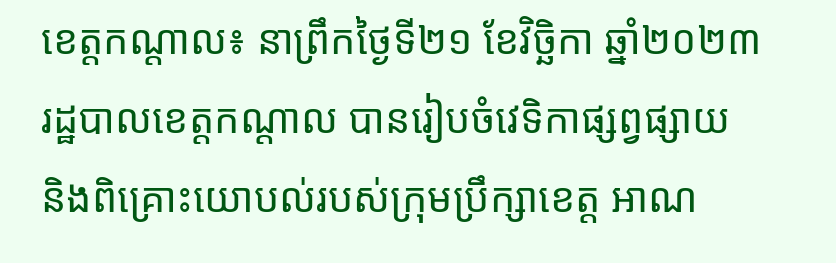ខេត្តកណ្តាល៖ នាព្រឹកថ្ងៃទី២១ ខែវិច្ឆិកា ឆ្នាំ២០២៣ រដ្ឋបាលខេត្តកណ្តាល បានរៀបចំវេទិកាផ្សព្វផ្សាយ និងពិគ្រោះយោបល់របស់ក្រុមប្រឹក្សាខេត្ត អាណ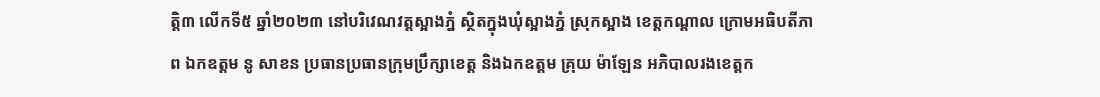ត្តិ៣ លើកទី៥ ឆ្នាំ២០២៣ នៅបរិវេណវត្តស្អាងភ្នំ ស្ថិតក្នុងឃុំស្អាងភ្នំ ស្រុកស្អាង ខេត្តកណ្តាល ក្រោមអធិបតីភាព ឯកឧត្តម នូ សាខន ប្រធានប្រធានក្រុមប្រឹក្សាខេត្ត និងឯកឧត្តម គ្រុយ ម៉ាឡែន អភិបាលរងខេត្តក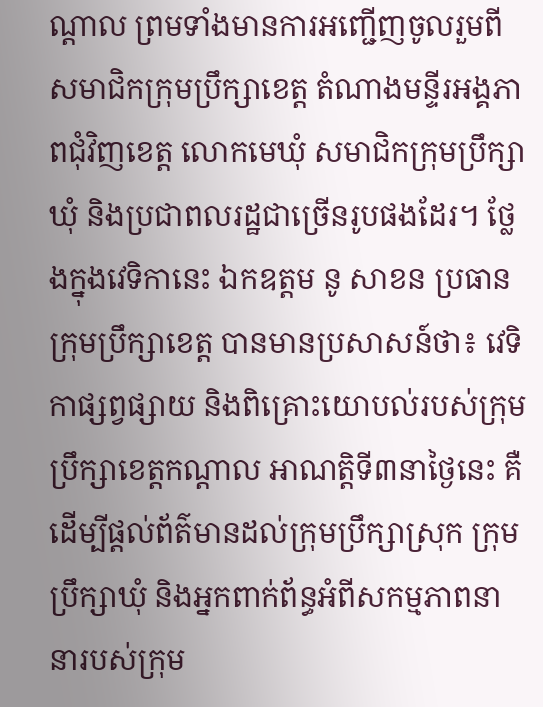ណ្តាល ព្រមទាំងមានការអញ្ជើញចូលរួមពីសមាជិកក្រុមប្រឹក្សាខេត្ត តំណាងមន្ទីរអង្គភាពជុំវិញខេត្ត លោកមេឃុំ សមាជិកក្រុមប្រឹក្សាឃុំ និងប្រជាពលរដ្ឋជាច្រើនរូបផងដែរ។ ថ្លែងក្នុងវេទិកានេះ ឯកឧត្តម នូ សាខន ប្រធានក្រុមប្រឹក្សាខេត្ត បានមានប្រសាសន៍ថា៖ វេទិកាផ្សព្វផ្សាយ និងពិគ្រោះយោបល់របស់ក្រុមប្រឹក្សាខេត្តកណ្តាល អាណត្តិទី៣នាថ្ងៃនេះ គឺដើម្បីផ្ដល់ព័ត៌មានដល់ក្រុមប្រឹក្សាស្រុក ក្រុមប្រឹក្សាឃុំ និងអ្នកពាក់ព័ន្ធអំពីសកម្មភាពនានារបស់ក្រុម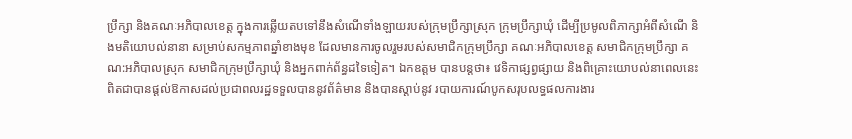ប្រឹក្សា និងគណៈអភិបាលខេត្ត ក្នុងការឆ្លើយតបទៅនឹងសំណើទាំងឡាយរបស់ក្រុមប្រឹក្សាស្រុក ក្រុមប្រឹក្សាឃុំ ដើម្បីប្រមូលពិភាក្សាអំពីសំណើ និងមតិយោបល់នានា សម្រាប់សកម្មភាពឆ្នាំខាងមុខ ដែលមានការចូលរួមរបស់សមាជិកក្រុមប្រឹក្សា គណៈអភិបាលខេត្ត សមាជិកក្រុមប្រឹក្សា គណ:អភិបាលស្រុក សមាជិកក្រុមប្រឹក្សាឃុំ និងអ្នកពាក់ព័ន្ធដទៃទៀត។ ឯកឧត្តម បានបន្តថា៖ វេទិកាផ្សព្វផ្សាយ និងពិគ្រោះយោបល់នាពេលនេះ ពិតជាបានផ្ដល់ឱកាសដល់ប្រជាពលរដ្ឋទទួលបាននូវព័ត៌មាន និងបានស្តាប់នូវ របាយការណ៍បូកសរុបលទ្ធផលការងារ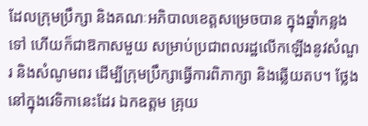ដែលក្រុមប្រឹក្សា និងគណៈអភិបាលខេត្តសម្រេចបាន ក្នុងឆ្នាំកន្លងទៅ ហើយក៏ជាឱកាសមួយ សម្រាប់ប្រជាពលរដ្ឋលើកឡើងនូវសំណួរ និងសំណូមពរ ដើម្បីក្រុមប្រឹក្សាធ្វើការពិភាក្សា និងឆ្លើយតប។ ថ្លែងនៅក្នុងវេទិកានេះដែរ ឯកឧត្តម គ្រុយ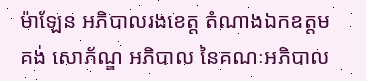ម៉ាឡែន អភិបាលរងខេត្ត តំណាងឯកឧត្តម គង់ សោភ័ណ្ឌ អភិបាល នៃគណៈអភិបាល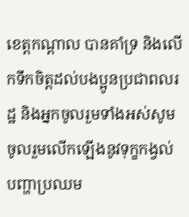ខេត្តកណ្ដាល បានគាំទ្រ និងលើកទឹកចិត្តដល់បងប្អូនប្រជាពលរដ្ឋ និងអ្នកចូលរួមទាំងអស់សូមចូលរួមលើកឡើងនូវទុក្ខកង្វល់ បញ្ហាប្រឈម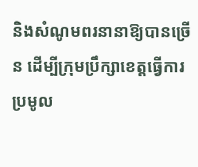និងសំណូមពរនានាឱ្យបានច្រើន ដើម្បីក្រុមប្រឹក្សាខេត្តធ្វើការប្រមូល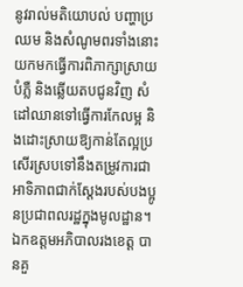នូវរាល់មតិយោបល់ បញ្ហាប្រឈម និងសំណូមពរទាំងនោះ យកមកធ្វើការពិភាក្សាស្រាយបំភ្លឺ និងឆ្លើយតបជូនវិញ សំដៅឈានទៅធ្វើការកែលម្អ និងដោះស្រាយឱ្យកាន់តែល្អប្រសើរស្របទៅនឹងតម្រូវការជាអាទិភាពជាក់ស្តែងរបស់បងប្អូនប្រជាពលរដ្ឋក្នុងមូលដ្ឋាន។ ឯកឧត្តមអភិបាលរងខេត្ត បានគួ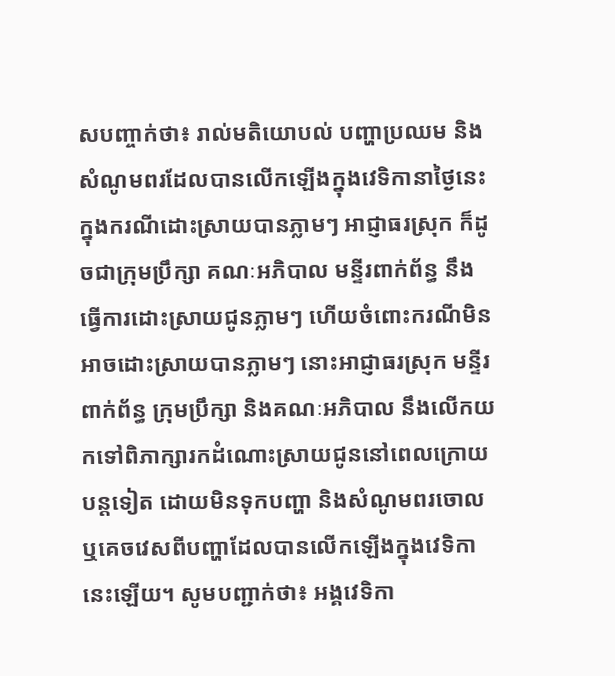សបញ្ចាក់ថា៖ រាល់មតិយោបល់ បញ្ហាប្រឈម និងសំណូមពរដែលបានលើកឡើងក្នុងវេទិកានាថ្ងៃនេះ ក្នុងករណីដោះស្រាយបានភ្លាមៗ អាជ្ញាធរស្រុក ក៏ដូចជាក្រុមប្រឹក្សា គណៈអភិបាល មន្ទីរពាក់ព័ន្ធ នឹងធ្វើការដោះស្រាយជូនភ្លាមៗ ហើយចំពោះករណីមិនអាចដោះស្រាយបានភ្លាមៗ នោះអាជ្ញាធរស្រុក មន្ទីរពាក់ព័ន្ធ ក្រុមប្រឹក្សា និងគណៈអភិបាល នឹងលើកយកទៅពិភាក្សារកដំណោះស្រាយជូននៅពេលក្រោយបន្តទៀត ដោយមិនទុកបញ្ហា និងសំណូមពរចោល ឬគេចវេសពីបញ្ហាដែលបានលើកឡើងក្នុងវេទិកានេះឡើយ។ សូមបញ្ជាក់ថា៖ អង្គវេទិកា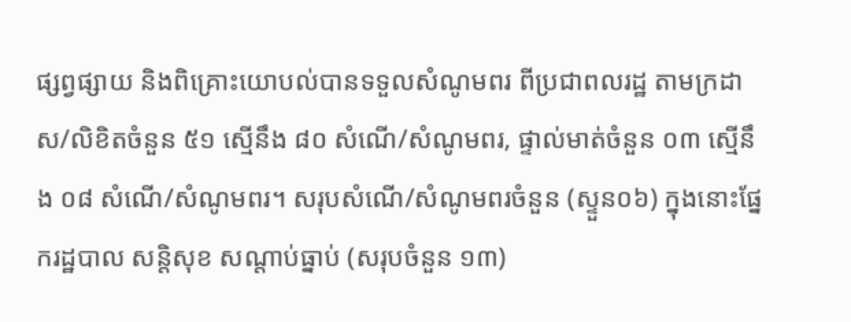ផ្សព្វផ្សាយ និងពិគ្រោះយោបល់បានទទួលសំណូមពរ ពីប្រជាពលរដ្ឋ តាមក្រដាស/លិខិតចំនួន ៥១ ស្មើនឹង ៨០ សំណើ/សំណូមពរ, ផ្ទាល់មាត់ចំនួន ០៣ ស្មើនឹង ០៨ សំណើ/សំណូមពរ។ សរុបសំណើ/សំណូមពរចំនួន (ស្ទួន០៦) ក្នុងនោះផ្នែករដ្ឋបាល សន្តិសុខ សណ្តាប់ធ្នាប់ (សរុបចំនួន ១៣)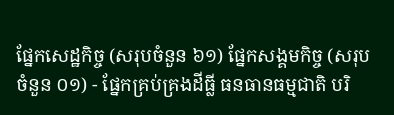ផ្នែកសេដ្ឋកិច្ច (សរុបចំនួន ៦១) ផ្នែកសង្គមកិច្ច (សរុបចំនួន ០១) - ផ្នែកគ្រប់គ្រងដីធ្លី ធនធានធម្មជាតិ បរិ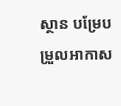ស្ថាន បម្រែបម្រួលអាកាស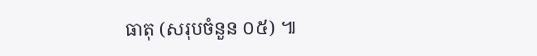ធាតុ (សរុបចំនួន ០៥) ៕